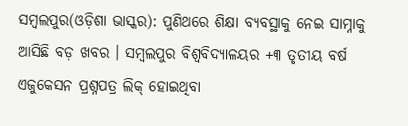ସମ୍ବଲପୁର(ଓଡ଼ିଶା ଭାସ୍କର): ପୁଣିଥରେ ଶିକ୍ଷା ବ୍ୟବସ୍ଥାକୁ ନେଇ ସାମ୍ନାକୁ ଆସିଛି ବଡ଼ ଖବର । ସମ୍ବଲପୁର ବିଶ୍ୱବିଦ୍ୟାଳୟର +୩ ତୃତୀୟ ବର୍ଷ ଏଜୁକେସନ ପ୍ରଶ୍ନପତ୍ର ଲିକ୍ ହୋଇଥିବା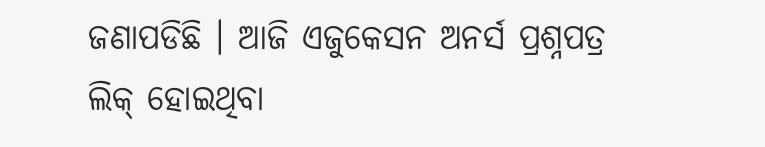ଜଣାପଡିଛି । ଆଜି ଏଜୁକେସନ ଅନର୍ସ ପ୍ରଶ୍ନପତ୍ର ଲିକ୍ ହୋଇଥିବା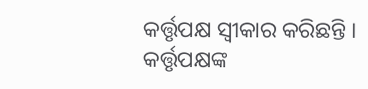କର୍ତ୍ତୃପକ୍ଷ ସ୍ୱୀକାର କରିଛନ୍ତି ।
କର୍ତ୍ତୃପକ୍ଷଙ୍କ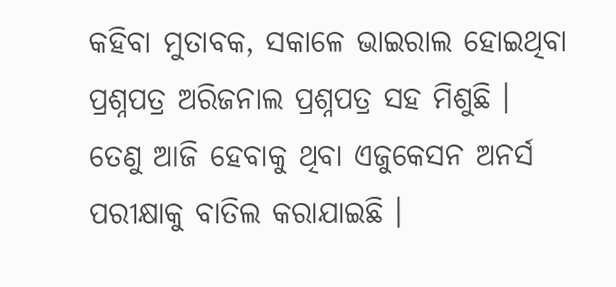କହିବା ମୁତାବକ, ସକାଳେ ଭାଇରାଲ ହୋଇଥିବା ପ୍ରଶ୍ନପତ୍ର ଅରିଜନାଲ ପ୍ରଶ୍ନପତ୍ର ସହ ମିଶୁଛି । ତେଣୁ ଆଜି ହେବାକୁ ଥିବା ଏଜୁକେସନ ଅନର୍ସ ପରୀକ୍ଷାକୁ ବାତିଲ କରାଯାଇଛି ।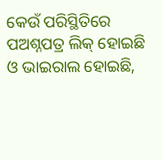କେଉଁ ପରିସ୍ଥିତିରେ ପଅଶ୍ନପତ୍ର ଲିକ୍ ହୋଇଛି ଓ ଭାଇରାଲ ହୋଇଛି,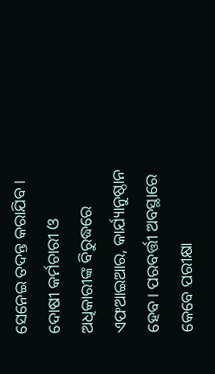ସେନେଇ ତଦନ୍ତ କରାଯିବ । ଦୋଷୀ କର୍ମଚାରୀ ଓ ଅଧିକାରୀଙ୍କ ବିରୁଦ୍ଧରେ ଏଫଆଇଆର, କାର୍ଯ୍ୟାନୁଷ୍ଠାନ ହେବ । ପରବର୍ତ୍ତୀ ଅବସ୍ଥାରେ କେବେ ପରୀକ୍ଷା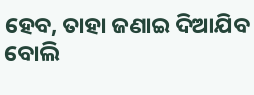ହେବ, ତାହା ଜଣାଇ ଦିଆଯିବ ବୋଲି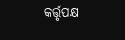କର୍ତ୍ତୃପକ୍ଷ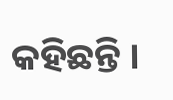କହିଛନ୍ତି ।